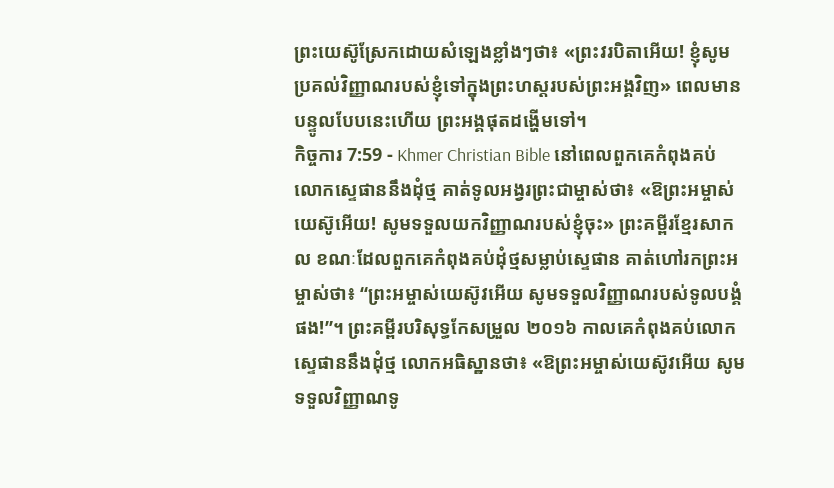ព្រះយេស៊ូស្រែកដោយសំឡេងខ្លាំងៗថា៖ «ព្រះវរបិតាអើយ! ខ្ញុំសូមប្រគល់វិញ្ញាណរបស់ខ្ញុំទៅក្នុងព្រះហស្ដរបស់ព្រះអង្គវិញ» ពេលមានបន្ទូលបែបនេះហើយ ព្រះអង្គផុតដង្ហើមទៅ។
កិច្ចការ 7:59 - Khmer Christian Bible នៅពេលពួកគេកំពុងគប់លោកស្ទេផាននឹងដុំថ្ម គាត់ទូលអង្វរព្រះជាម្ចាស់ថា៖ «ឱព្រះអម្ចាស់យេស៊ូអើយ! សូមទទួលយកវិញ្ញាណរបស់ខ្ញុំចុះ» ព្រះគម្ពីរខ្មែរសាកល ខណៈដែលពួកគេកំពុងគប់ដុំថ្មសម្លាប់ស្ទេផាន គាត់ហៅរកព្រះអម្ចាស់ថា៖ “ព្រះអម្ចាស់យេស៊ូវអើយ សូមទទួលវិញ្ញាណរបស់ទូលបង្គំផង!”។ ព្រះគម្ពីរបរិសុទ្ធកែសម្រួល ២០១៦ កាលគេកំពុងគប់លោកស្ទេផាននឹងដុំថ្ម លោកអធិស្ឋានថា៖ «ឱព្រះអម្ចាស់យេស៊ូវអើយ សូមទទួលវិញ្ញាណទូ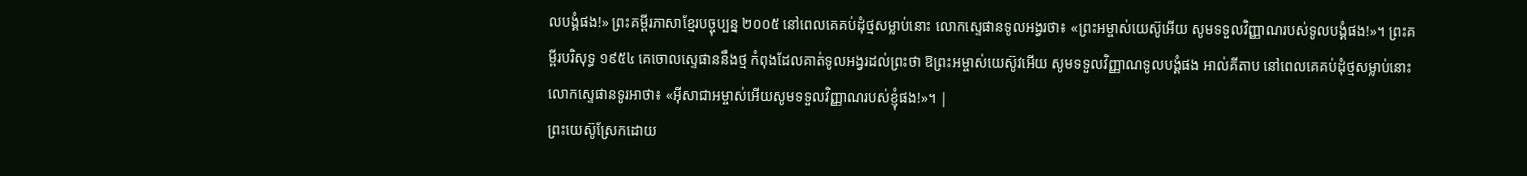លបង្គំផង!» ព្រះគម្ពីរភាសាខ្មែរបច្ចុប្បន្ន ២០០៥ នៅពេលគេគប់ដុំថ្មសម្លាប់នោះ លោកស្ទេផានទូលអង្វរថា៖ «ព្រះអម្ចាស់យេស៊ូអើយ សូមទទួលវិញ្ញាណរបស់ទូលបង្គំផង!»។ ព្រះគម្ពីរបរិសុទ្ធ ១៩៥៤ គេចោលស្ទេផាននឹងថ្ម កំពុងដែលគាត់ទូលអង្វរដល់ព្រះថា ឱព្រះអម្ចាស់យេស៊ូវអើយ សូមទទួលវិញ្ញាណទូលបង្គំផង អាល់គីតាប នៅពេលគេគប់ដុំថ្មសម្លាប់នោះ លោកស្ទេផានទូរអាថា៖ «អ៊ីសាជាអម្ចាស់អើយសូមទទួលវិញ្ញាណរបស់ខ្ញុំផង!»។ |
ព្រះយេស៊ូស្រែកដោយ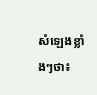សំឡេងខ្លាំងៗថា៖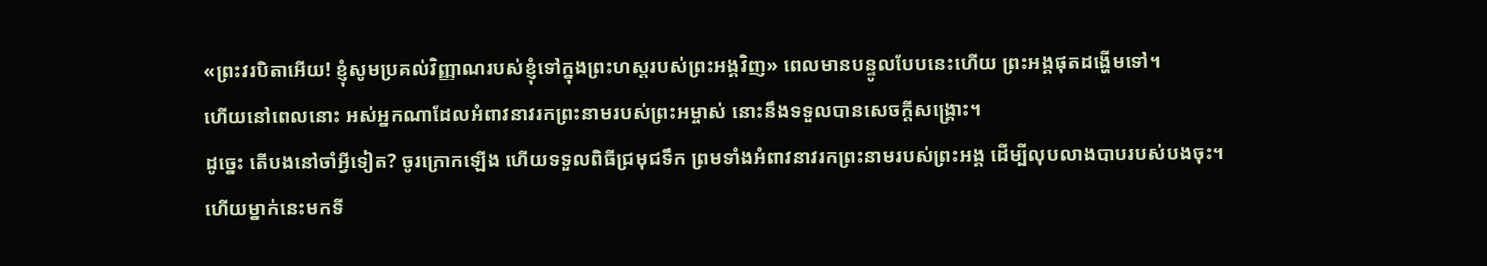«ព្រះវរបិតាអើយ! ខ្ញុំសូមប្រគល់វិញ្ញាណរបស់ខ្ញុំទៅក្នុងព្រះហស្ដរបស់ព្រះអង្គវិញ» ពេលមានបន្ទូលបែបនេះហើយ ព្រះអង្គផុតដង្ហើមទៅ។
ហើយនៅពេលនោះ អស់អ្នកណាដែលអំពាវនាវរកព្រះនាមរបស់ព្រះអម្ចាស់ នោះនឹងទទួលបានសេចក្ដីសង្គ្រោះ។
ដូច្នេះ តើបងនៅចាំអ្វីទៀត? ចូរក្រោកឡើង ហើយទទួលពិធីជ្រមុជទឹក ព្រមទាំងអំពាវនាវរកព្រះនាមរបស់ព្រះអង្គ ដើម្បីលុបលាងបាបរបស់បងចុះ។
ហើយម្នាក់នេះមកទី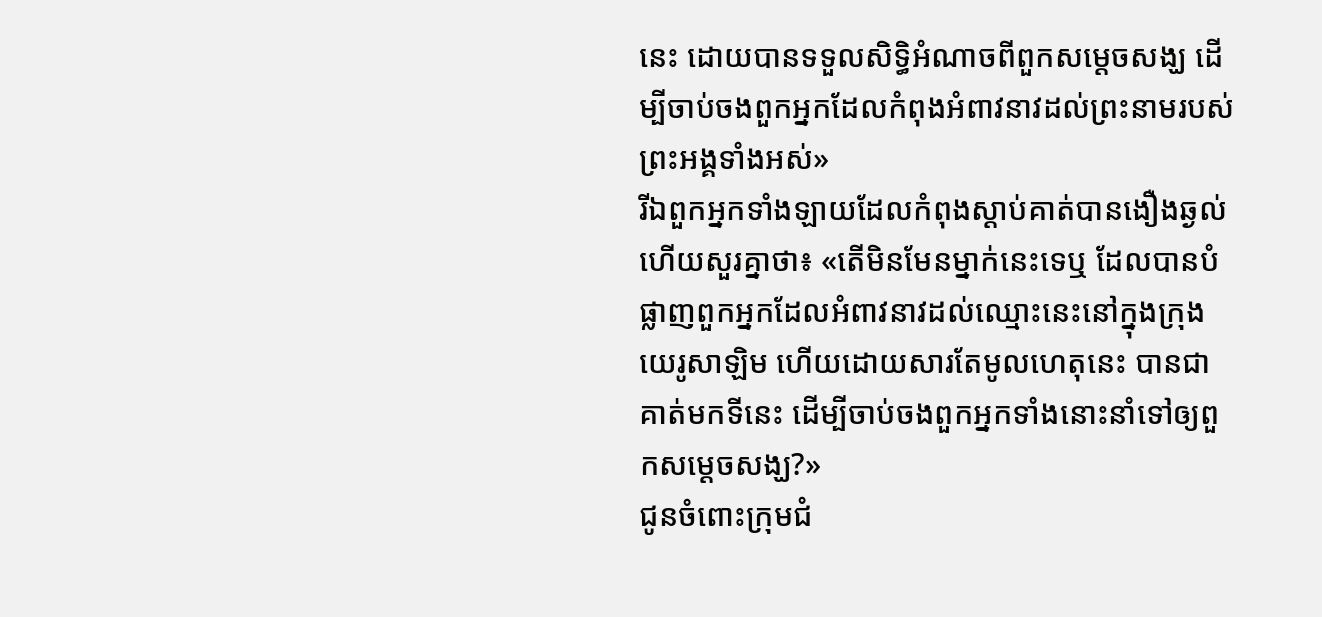នេះ ដោយបានទទួលសិទ្ធិអំណាចពីពួកសម្ដេចសង្ឃ ដើម្បីចាប់ចងពួកអ្នកដែលកំពុងអំពាវនាវដល់ព្រះនាមរបស់ព្រះអង្គទាំងអស់»
រីឯពួកអ្នកទាំងឡាយដែលកំពុងស្ដាប់គាត់បានងឿងឆ្ងល់ ហើយសួរគ្នាថា៖ «តើមិនមែនម្នាក់នេះទេឬ ដែលបានបំផ្លាញពួកអ្នកដែលអំពាវនាវដល់ឈ្មោះនេះនៅក្នុងក្រុងយេរូសាឡិម ហើយដោយសារតែមូលហេតុនេះ បានជាគាត់មកទីនេះ ដើម្បីចាប់ចងពួកអ្នកទាំងនោះនាំទៅឲ្យពួកសម្ដេចសង្ឃ?»
ជូនចំពោះក្រុមជំ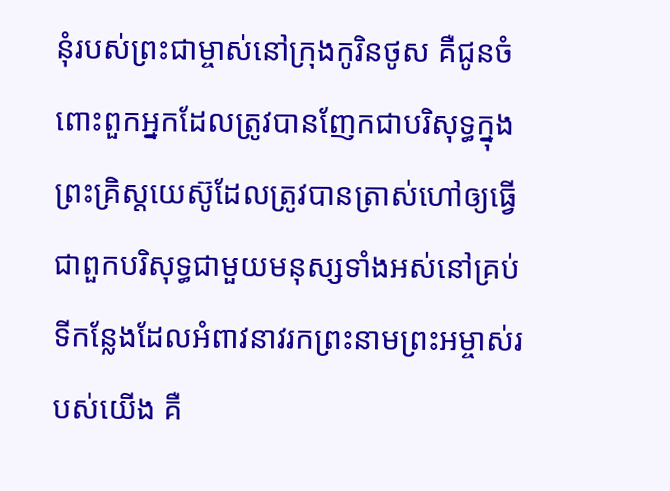នុំរបស់ព្រះជាម្ចាស់នៅក្រុងកូរិនថូស គឺជូនចំពោះពួកអ្នកដែលត្រូវបានញែកជាបរិសុទ្ធក្នុងព្រះគ្រិស្ដយេស៊ូដែលត្រូវបានត្រាស់ហៅឲ្យធ្វើជាពួកបរិសុទ្ធជាមួយមនុស្សទាំងអស់នៅគ្រប់ទីកន្លែងដែលអំពាវនាវរកព្រះនាមព្រះអម្ចាស់របស់យើង គឺ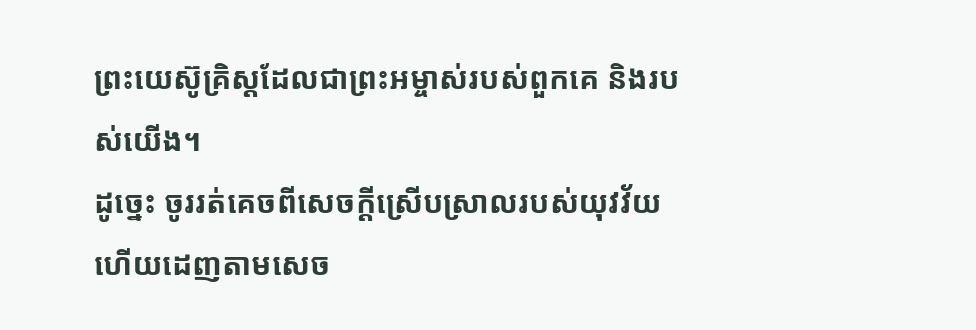ព្រះយេស៊ូគ្រិស្ដដែលជាព្រះអម្ចាស់របស់ពួកគេ និងរបស់យើង។
ដូច្នេះ ចូររត់គេចពីសេចក្ដីស្រើបស្រាលរបស់យុវវ័យ ហើយដេញតាមសេច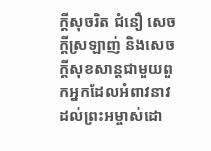ក្ដីសុចរិត ជំនឿ សេចក្ដីស្រឡាញ់ និងសេចក្ដីសុខសាន្តជាមួយពួកអ្នកដែលអំពាវនាវដល់ព្រះអម្ចាស់ដោ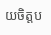យចិត្តប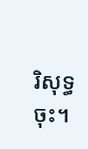រិសុទ្ធចុះ។